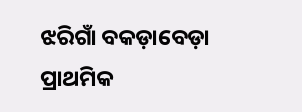ଝରିଗାଁ ବକଡ଼ାବେଡ଼ା ପ୍ରାଥମିକ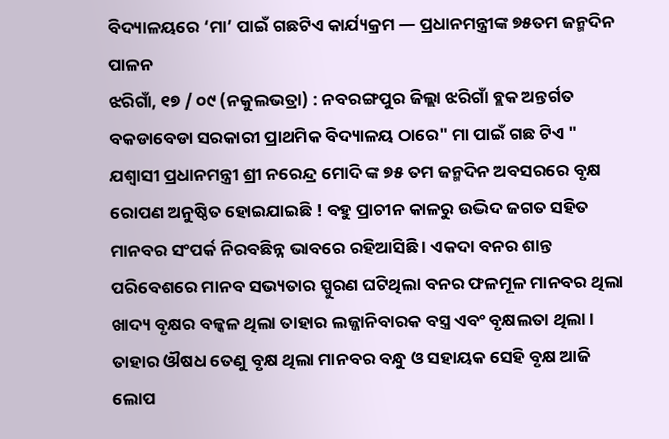ବିଦ୍ୟାଳୟରେ ‘ମା’ ପାଇଁ ଗଛଟିଏ କାର୍ଯ୍ୟକ୍ରମ — ପ୍ରଧାନମନ୍ତ୍ରୀଙ୍କ ୭୫ତମ ଜନ୍ମଦିନ ପାଳନ
ଝରିଗାଁ, ୧୭ / ୦୯ (ନକୁଲଭତ୍ରା) : ନବରଙ୍ଗପୁର ଜିଲ୍ଲା ଝରିଗାଁ ବ୍ଲକ ଅନ୍ତର୍ଗତ ବକଡାବେଡା ସରକାରୀ ପ୍ରାଥମିକ ବିଦ୍ୟାଳୟ ଠାରେ" ମା ପାଇଁ ଗଛ ଟିଏ " ଯଶ୍ଵାସୀ ପ୍ରଧାନମନ୍ତ୍ରୀ ଶ୍ରୀ ନରେନ୍ଦ୍ର ମୋଦି ଙ୍କ ୭୫ ତମ ଜନ୍ମଦିନ ଅବସରରେ ବୃକ୍ଷ ରୋପଣ ଅନୁଷ୍ଠିତ ହୋଇଯାଇଛି ! ବହୁ ପ୍ରାଚୀନ କାଳରୁ ଉଦ୍ଭିଦ ଜଗତ ସହିତ ମାନବର ସଂପର୍କ ନିରବଛିନ୍ନ ଭାବରେ ରହିଆସିଛି । ଏକଦା ବନର ଶାନ୍ତ ପରିବେଶରେ ମାନବ ସଭ୍ୟତାର ସ୍ପୁରଣ ଘଟିଥିଲା ବନର ଫଳମୂଳ ମାନବର ଥିଲା ଖାଦ୍ୟ ବୃକ୍ଷର ବଳ୍କଳ ଥିଲା ତାହାର ଲଜ୍ଜାନିବାରକ ବସ୍ତ୍ର ଏବଂ ବୃକ୍ଷଲତା ଥିଲା । ତାହାର ଔଷଧ ତେଣୁ ବୃକ୍ଷ ଥିଲା ମାନବର ବନ୍ଧୁ ଓ ସହାୟକ ସେହି ବୃକ୍ଷ ଆଜି ଲୋପ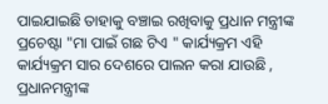ପାଇଯାଇଛି ତାହାକୁ ବଞ୍ଚାଇ ରଖିବାକୁ ପ୍ରଧାନ ମନ୍ତ୍ରୀଙ୍କ ପ୍ରଚେଷ୍ଟା "ମା ପାଇଁ ଗଛ ଟିଏ " କାର୍ଯ୍ୟକ୍ରମ ଏହି କାର୍ଯ୍ୟକ୍ରମ ସାର ଦେଶରେ ପାଲନ କରା ଯାଉଛି , ପ୍ରଧାନମନ୍ତ୍ରୀଙ୍କ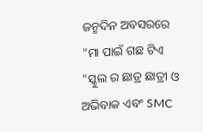ଜନ୍ମଦିନ ଅବସରରେ "ମା ପାଇଁ ଗଛ ଟିଏ "ସ୍କୁଲ ର ଛାତ୍ର ଛାତ୍ରୀ ଓ ଅଭିବାକ ଏବଂ SMC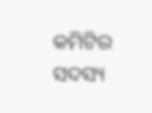କମିଟିର ସଦସ୍ୟ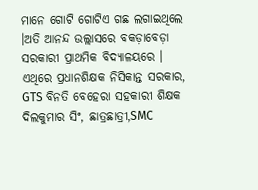ମାନେ ଗୋଟି ଗୋଟିଏ ଗଛ ଲଗାଇଥିଲେ ।ଅତି ଆନନ୍ଦ ଉଲ୍ଲାସରେ ବକଡ଼ାବେଡ଼ା ସରକାରୀ ପ୍ରାଥମିକ ବିଦ୍ୟାଳୟରେ । ଏଥିରେ ପ୍ରଧାନଶିକ୍ଷକ ନିସିକାନ୍ତ ସରକାର, GTS ବିନତି ବେହେରା ସହକାରୀ ଶିକ୍ଷକ ଦିଲକୁମାର ସିଂ, ଛାତ୍ରଛାତ୍ରୀ,SMC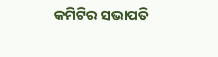କମିଟିର ସଭାପତି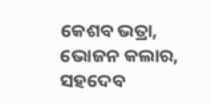କେଶବ ଭତ୍ରା, ଭୋଜନ କଲାର, ସହଦେବ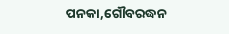ପନକା,ଗୌବରଦ୍ଧନ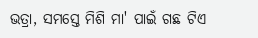ଭତ୍ରା, ସମସ୍ତେ ମିଶି ମା' ପାଇଁ ଗଛ ଟିଏ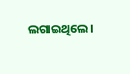ଲଗାଇଥିଲେ।